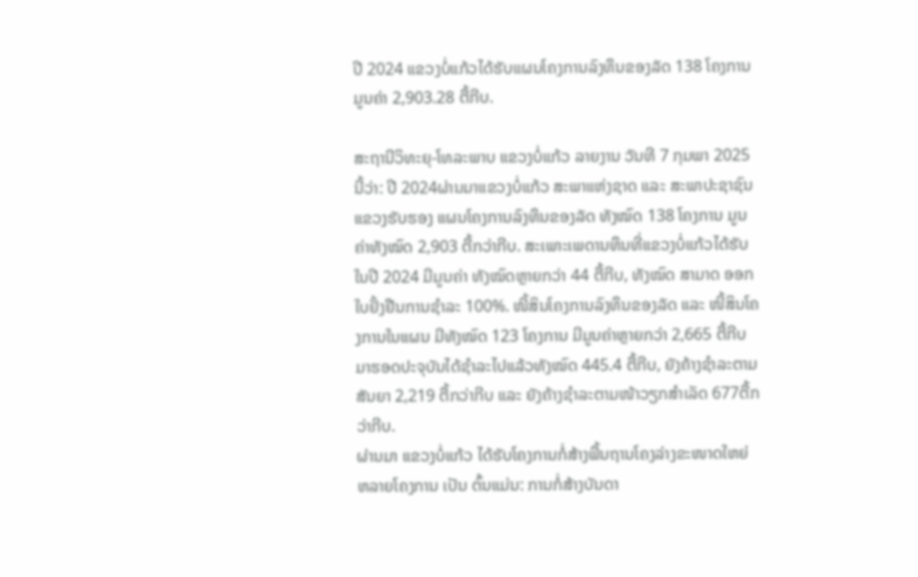ປີ 2024 ແຂວງບໍ່ແກ້ວໄດ້ຮັບແຜນໂຄງການລົງທຶນຂອງລັດ 138 ໂຄງການ ມູນຄ່າ 2,903.28 ຕື້ກີບ.

ສະຖານີວິທະຍຸ-ໂທລະພາບ ແຂວງບໍ່ແກ້ວ ລາຍງານ ວັນທີ 7 ກຸມພາ 2025 ນີ້ວ່າ: ປີ 2024ຜ່ານມາແຂວງບໍ່ແກ້ວ ສະພາແຫ່ງຊາດ ແລະ ສະພາປະຊາຊົນແຂວງຮັບຮອງ ແຜນໂຄງການລົງທຶນຂອງລັດ ທັງໝົດ 138 ໂຄງການ ມູນຄ່າທັງໝົດ 2,903 ຕື້ກວ່າກີບ. ສະເພາະເພດານທຶນທີ່ແຂວງບໍ່ແກ້ວໄດ້ຮັບໃນປີ 2024 ມີມູນຄ່າ ທັງໝົດຫຼາຍກວ່າ 44 ຕື້ກີບ, ທັງໝົດ ສາມາດ ອອກໃບຢັ້ງຢືນການຊໍາລະ 100%. ໜີ້ສິນໂຄງການລົງທຶນຂອງລັດ ແລະ ໜີ້ສິນໂຄງການໃນແຜນ ມີທັງໝົດ 123 ໂຄງການ ມີມູນຄ່າຫຼາຍກວ່າ 2,665 ຕື້ກີບ ມາຮອດປະຈຸບັນໄດ້ຊໍາລະໄປແລ້ວທັງໝົດ 445.4 ຕື້ກີບ, ຍັງຄ້າງຊໍາລະຕາມສັນຍາ 2,219 ຕື້ກວ່າກີບ ແລະ ຍັງຄ້າງຊຳລະຕາມໜ້າວຽກສໍາເລັດ 677ຕື້ກວ່າກີບ.
ຜ່ານມາ ແຂວງບໍ່ແກ້ວ ໄດ້ຮັບໂຄງການກໍ່ສ້າງພື້ນຖານໂຄງລ່າງຂະໜາດໃຫຍ່ ຫລາຍໂຄງການ ເປັນ ຕົ້ນແມ່ນ: ການກໍ່ສ້າງບັນດາ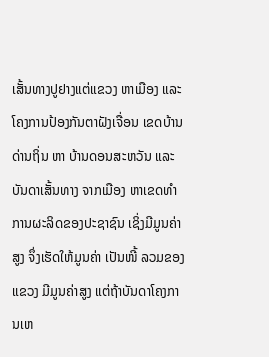ເສັ້ນທາງປູຢາງແຕ່ແຂວງ ຫາເມືອງ ແລະ ໂຄງການປ້ອງກັນຕາຝັງເຈື່ອນ ເຂດບ້ານດ່ານຖິ່ນ ຫາ ບ້ານດອນສະຫວັນ ແລະ ບັນດາເສັ້ນທາງ ຈາກເມືອງ ຫາເຂດທໍາການຜະລິດຂອງປະຊາຊົນ ເຊິ່ງມີມູນຄ່າສູງ ຈຶ່ງເຮັດໃຫ້ມູນຄ່າ ເປັນໜີ້ ລວມຂອງແຂວງ ມີມູນຄ່າສູງ ແຕ່ຖ້າບັນດາໂຄງການເຫ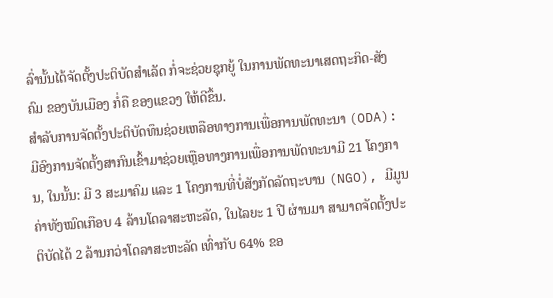ລົ່ານັ້ນໄດ້ຈັດຕັ້ງປະຕິບັດສໍາເລັດ ກໍ່ຈະຊ່ວຍຊຸກຍູ້ ໃນການພັດທະນາເສດຖະກິດ-ສັງຄົມ ຂອງບັນເມືອງ ກໍ່ຄື ຂອງແຂວງ ໃຫ້ດີຂຶ້ນ.
ສໍາລັບການຈັດຕັ້ງປະຕິບັດທຶນຊ່ວຍເຫລືອທາງການເພື່ອການພັດທະນາ (ODA): ມີອົງການຈັດຕັ້ງສາກົນເຂົ້າມາຊ່ວຍເຫຼືອທາງການເພື່ອການພັດທະນາມີ 21 ໂຄງການ, ໃນນັ້ນ: ມີ 3 ສະມາຄົມ ແລະ 1 ໂຄງການທີ່ບໍ່ສັງກັດລັດຖະບານ (NGO), ມີມູນຄ່າທັງໝົດເກືອບ 4 ລ້ານໂດລາສະຫະລັດ, ໃນໄລຍະ 1 ປີ ຜ່ານມາ ສາມາດຈັດຕັ້ງປະຕິບັດໄດ້ 2 ລ້ານກວ່າໂດລາສະຫະລັດ ເທົ່າກັບ 64% ຂອ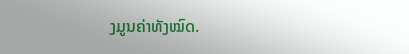ງມູນຄ່າທັງໝົດ.